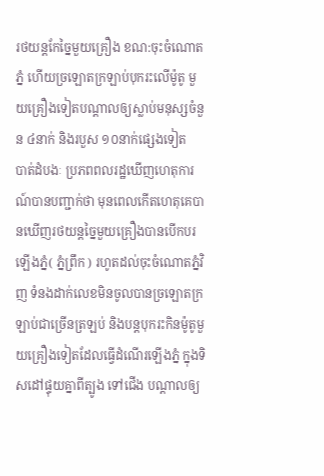រថយន្តកែច្នៃមួយគ្រឿង ខណ:ចុះចំណោតភ្នំ ហើយច្រឡោតក្រឡាប់បុករះលើម៉ូតូ មួយគ្រឿងទៀតបណ្តាលឲ្យស្លាប់មនុស្សចំនួន ៤នាក់ និងរបួស ១០នាក់ផ្សេងទៀត
បាត់ដំបងៈ ប្រភពពលរដ្ឋឃើញហេតុការណ៍បានបញ្ជាក់ថា មុនពេលកើតហេតុគេបានឃើញរថយន្តច្នៃមួយគ្រឿងបានបើកបរឡើងភ្នំ( ភ្នំព្រឹក ) រហូតដល់ចុះចំណោតភ្នំវិញ ទំនងដាក់លេខមិនចូលបានច្រឡោតក្រឡាប់ជាច្រើនត្រឡប់ និងបន្តបុករះកិនម៉ូតូមួយគ្រឿងទៀតដែលធ្វើដំណើរឡើងភ្នំ ក្នុងទិសដៅផ្ទុយគ្នាពីត្បូង ទៅជើង បណ្តាលឲ្យ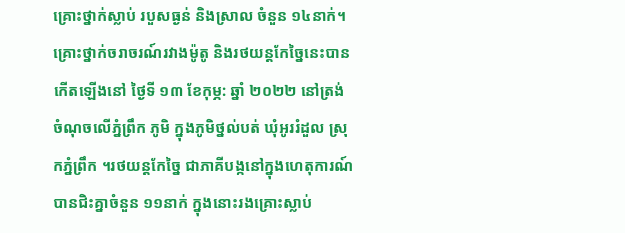គ្រោះថ្នាក់ស្លាប់ របួសធ្ងន់ និងស្រាល ចំនួន ១៤នាក់។
គ្រោះថ្នាក់ចរាចរណ៍រវាងម៉ូតូ និងរថយន្តកែច្នៃនេះបានកើតឡើងនៅ ថ្ងៃទី ១៣ ខែកុម្ភ: ឆ្នាំ ២០២២ នៅត្រង់ចំណុចលើភ្នំព្រឹក ភូមិ ក្នុងភូមិថ្នល់បត់ ឃុំអូររំដួល ស្រុកភ្នំព្រឹក ។រថយន្តកែច្នៃ ជាភាគីបង្កនៅក្នុងហេតុការណ៍បានជិះគ្នាចំនួន ១១នាក់ ក្នុងនោះរងគ្រោះស្លាប់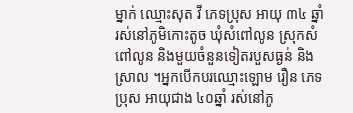ម្នាក់ ឈ្មោះសុត វី ភេទប្រុស អាយុ ៣៤ ឆ្នាំ រស់នៅភូមិកោះតូច ឃុំសំពៅលូន ស្រុកសំពៅលូន និងមួយចំនួនទៀតរបួសធ្ងន់ និងស្រាល ។អ្នកបើកបរឈ្មោះឡោម រឿន ភេទប្រុស អាយុជាង ៤០ឆ្នាំ រស់នៅភូ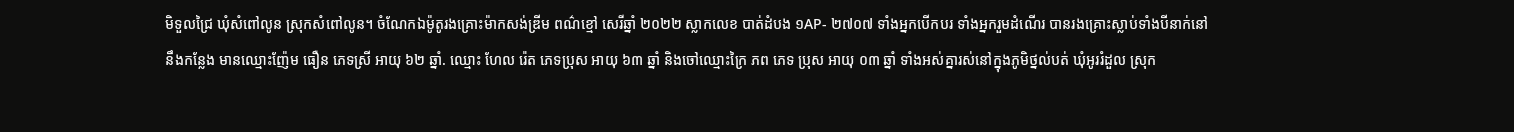មិទួលជ្រៃ ឃុំសំពៅលូន ស្រុកសំពៅលូន។ ចំណែកឯម៉ូតូរងគ្រោះម៉ាកសង់ឌ្រីម ពណ៌ខ្មៅ សេរីឆ្នាំ ២០២២ ស្លាកលេខ បាត់ដំបង ១AP- ២៧០៧ ទាំងអ្នកបើកបរ ទាំងអ្នករួមដំណើរ បានរងគ្រោះស្លាប់ទាំងបីនាក់នៅនឹងកន្លែង មានឈ្មោះញ៉ែម ធឿន ភេទស្រី អាយុ ៦២ ឆ្នាំ. ឈ្មោះ ហែល រ៉េត ភេទប្រុស អាយុ ៦៣ ឆ្នាំ និងចៅឈ្មោះក្រៃ ភព ភេទ ប្រុស អាយុ ០៣ ឆ្នាំ ទាំងអស់គ្នារស់នៅក្នុងភូមិថ្នល់បត់ ឃុំអូររំដួល ស្រុក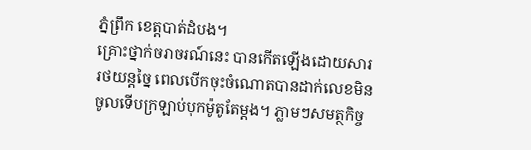ភ្នំព្រឹក ខេត្តបាត់ដំបង។
គ្រោះថ្នាក់ចរាចរណ៍នេះ បានកើតឡើងដោយសាររថយន្តច្នៃ ពេលបើកចុះចំណោតបានដាក់លេខមិនចូលទើបក្រឡាប់បុកម៉ូតូតែម្តង។ ភ្លាមៗសមត្ថកិច្ច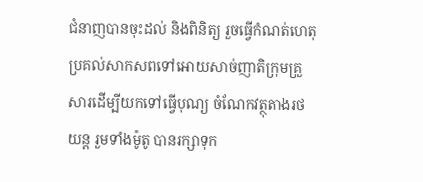ជំនាញបានចុះដល់ និងពិនិត្យ រួចធ្វើកំណត់ហេតុប្រគល់សាកសពទៅអោយសាច់ញាតិក្រុមគ្រួសារដើម្បីយកទៅធ្វើបុណ្យ ចំណែកវត្ថុតាងរថយន្ត រួមទាំងម៉ូតូ បានរក្សាទុក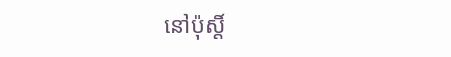នៅប៉ុស្តិ៍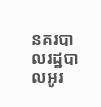នគរបាលរដ្ឋបាលអូរ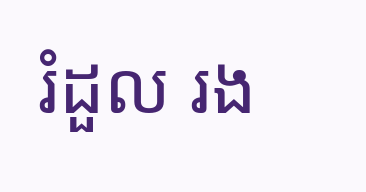រំដួល រង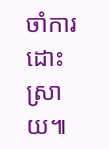ចាំការដោះស្រាយ៕